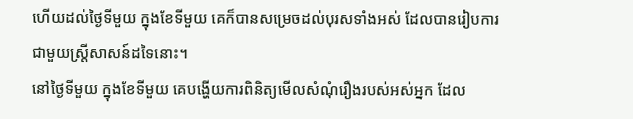ហើយដល់ថ្ងៃទីមួយ ក្នុងខែទីមួយ គេក៏បានសម្រេចដល់បុរសទាំងអស់ ដែលបានរៀបការជាមួយស្ត្រីសាសន៍ដទៃនោះ។
នៅថ្ងៃទីមួយ ក្នុងខែទីមួយ គេបង្ហើយការពិនិត្យមើលសំណុំរឿងរបស់អស់អ្នក ដែល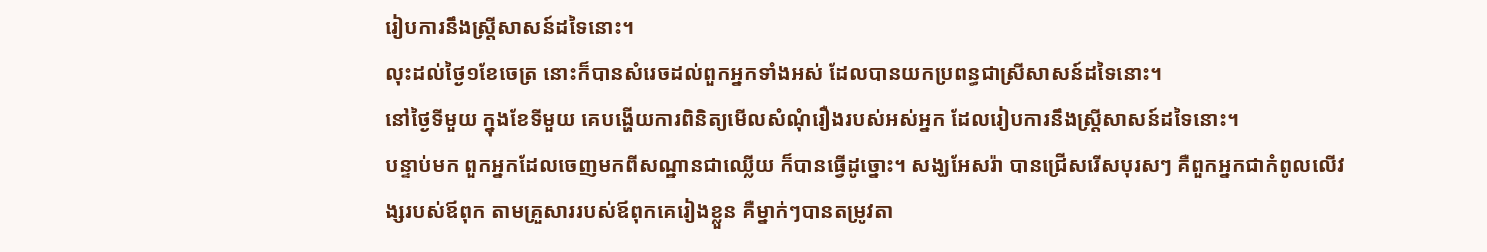រៀបការនឹងស្ត្រីសាសន៍ដទៃនោះ។
លុះដល់ថ្ងៃ១ខែចេត្រ នោះក៏បានសំរេចដល់ពួកអ្នកទាំងអស់ ដែលបានយកប្រពន្ធជាស្រីសាសន៍ដទៃនោះ។
នៅថ្ងៃទីមួយ ក្នុងខែទីមួយ គេបង្ហើយការពិនិត្យមើលសំណុំរឿងរបស់អស់អ្នក ដែលរៀបការនឹងស្ត្រីសាសន៍ដទៃនោះ។
បន្ទាប់មក ពួកអ្នកដែលចេញមកពីសណ្ឋានជាឈ្លើយ ក៏បានធ្វើដូច្នោះ។ សង្ឃអែសរ៉ា បានជ្រើសរើសបុរសៗ គឺពួកអ្នកជាកំពូលលើវង្សរបស់ឪពុក តាមគ្រួសាររបស់ឪពុកគេរៀងខ្លួន គឺម្នាក់ៗបានតម្រូវតា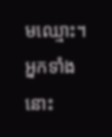មឈ្មោះ។ អ្នកទាំងនោះ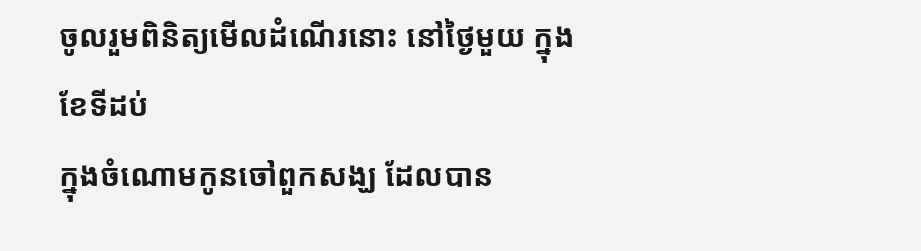ចូលរួមពិនិត្យមើលដំណើរនោះ នៅថ្ងៃមួយ ក្នុងខែទីដប់
ក្នុងចំណោមកូនចៅពួកសង្ឃ ដែលបាន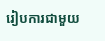រៀបការជាមួយ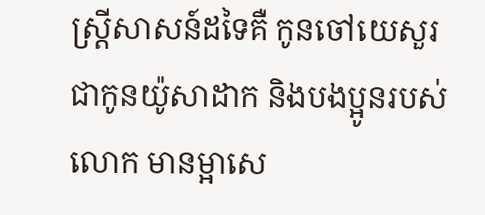ស្ត្រីសាសន៍ដទៃគឺ កូនចៅយេសួរ ជាកូនយ៉ូសាដាក និងបងប្អូនរបស់លោក មានម្អាសេ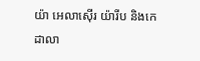យ៉ា អេលាស៊ើរ យ៉ារីប និងកេដាលា